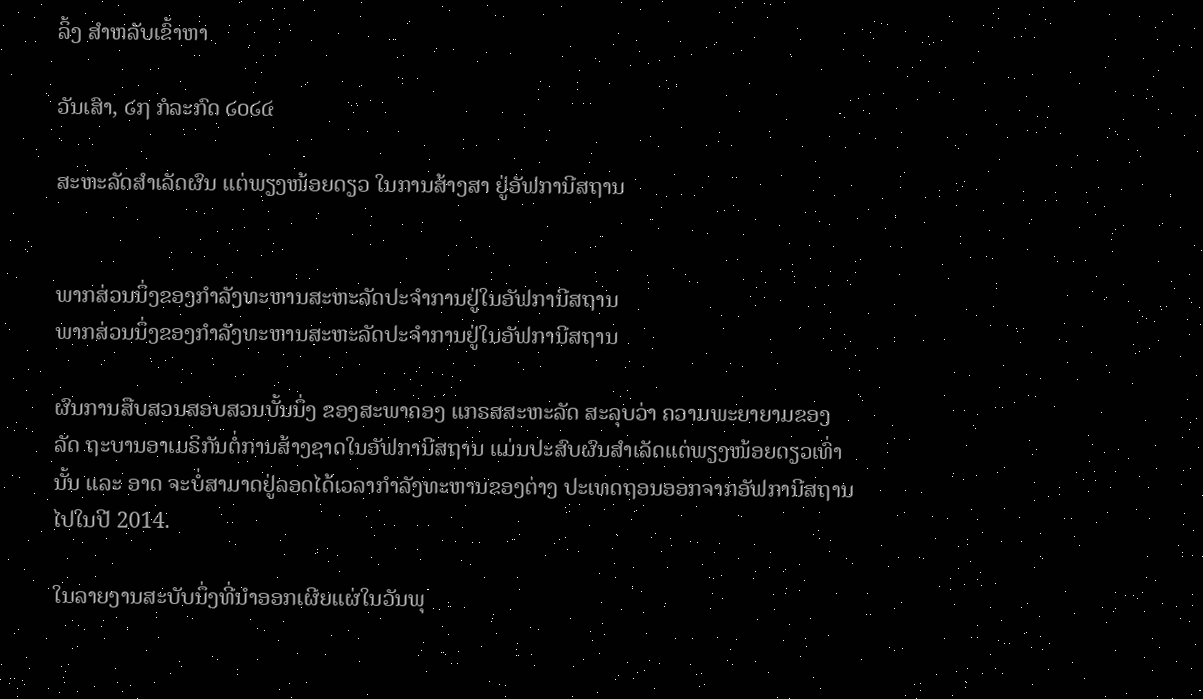ລິ້ງ ສຳຫລັບເຂົ້າຫາ

ວັນເສົາ, ໒໗ ກໍລະກົດ ໒໐໒໔

ສະຫະລັດສໍາເລັດຜົນ ແຕ່ພຽງໜ້ອຍດຽວ ໃນການສ້າງສາ ຢູ່ອັຟການີສຖານ


ພາກສ່ວນນຶ່ງຂອງກໍາລັງທະຫານສະຫະລັດປະຈໍາການຢູ່ໃນອັຟການີສຖານ
ພາກສ່ວນນຶ່ງຂອງກໍາລັງທະຫານສະຫະລັດປະຈໍາການຢູ່ໃນອັຟການີສຖານ

ຜົນການສືບສວນສອບສວນບັ້ນນຶ່ງ ຂອງສະພາຄອງ ແກຣສສະຫະລັດ ສະລຸບວ່າ ຄວາມພະຍາຍາມຂອງລັດ ຖະບານອາເມຣິກັນຕໍ່ການສ້າງຊາດໃນອັຟການີສຖານ ແມ່ນປະສົບຜົນສໍາເລັດແຕ່ພຽງໜ້ອຍດຽວເທົ່ານັ້ນ ແລະ ອາດ ຈະບໍ່ສາມາດຢູ່ລອດໄດ້ເວລາກໍາລັງທະຫານຂອງຕ່າງ ປະເທດຖອນອອກຈາກອັຟການີສຖານໄປໃນປີ 2014.

ໃນລາຍງານສະບັບນຶ່ງທີ່ນໍາອອກເຜີຍແຜ່ໃນວັນພຸ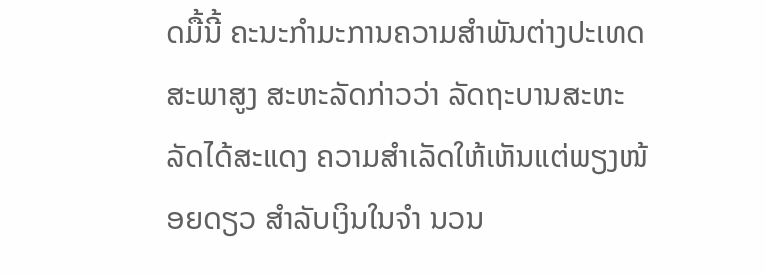ດມື້ນີ້ ຄະນະກໍາມະການຄວາມສໍາພັນຕ່າງປະເທດສະພາສູງ ສະຫະລັດກ່າວວ່າ ລັດຖະບານສະຫະລັດໄດ້ສະແດງ ຄວາມສຳເລັດໃຫ້ເຫັນແຕ່ພຽງໜ້ອຍດຽວ ສໍາລັບເງິນໃນຈຳ ນວນ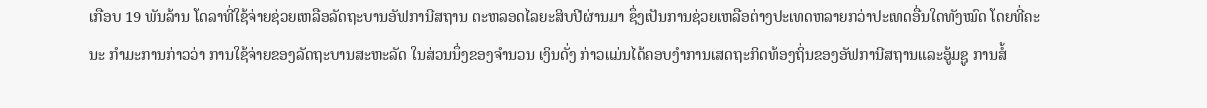ເກືອບ 19 ພັນລ້ານ ໂດລາທີ່ໃຊ້ຈ່າຍຊ່ວຍເຫລືອລັດຖະບານອັຟການີສຖານ ຕະຫລອດໄລຍະສິບປີຜ່ານມາ ຊຶ່ງເປັນການຊ່ວຍເຫລືອຕ່າງປະເທດຫລາຍກວ່າປະເທດອື່ນໃດທັງໝົດ ໂດຍທີ່ຄະນະ ກໍາມະການກ່າວວ່າ ການໃຊ້ຈ່າຍຂອງລັດຖະບານສະຫະລັດ ໃນສ່ວນນຶ່ງຂອງຈໍານວນ ເງິນດັ່ງ ກ່າວແມ່ນໄດ້ຄອບງໍາການເສດຖະກິດທ້ອງຖິ່ນຂອງອັຟການີສຖານແລະອູ້ມຊູ ການສໍ້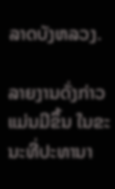ລາດບັງຫລວງ.

ລາຍງານດັ່ງກ່າວແມ່ນມີຂຶ້ນ ໃນຂະນະທີ່ປະທານາ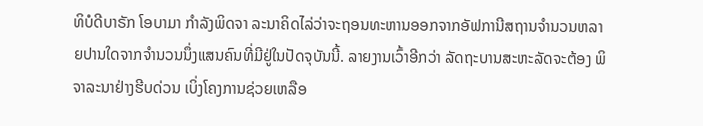ທິບໍດີບາຣັກ ໂອບາມາ ກໍາລັງພິດຈາ ລະນາຄິດໄລ່ວ່າຈະຖອນທະຫານອອກຈາກອັຟການີສຖານຈໍານວນຫລາຍປານໃດຈາກຈໍານວນນຶ່ງແສນຄົນທີ່ມີຢູ່ໃນປັດຈຸບັນນີ້. ລາຍງານເວົ້າອີກວ່າ ລັດຖະບານສະຫະລັດຈະຕ້ອງ ພິຈາລະນາຢ່າງຮີບດ່ວນ ເບິ່ງໂຄງການຊ່ວຍເຫລືອ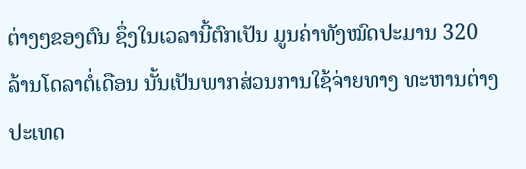ຕ່າງໆຂອງຕົນ ຊຶ່ງໃນເວລານີ້ຕົກເປັນ ມູນຄ່າທັງໝົດປະມານ 320 ລ້ານໂດລາຕໍ່ເດືອນ ນັ້ນເປັນພາກສ່ວນການໃຊ້ຈ່າຍທາງ ທະຫານຕ່າງປະເທດ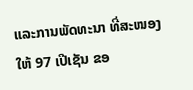ແລະການພັດທະນາ ທີ່ສະໜອງໃຫ້ 97 ເປີເຊັນ ຂອ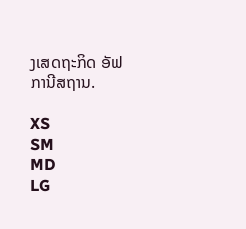ງເສດຖະກິດ ອັຟການີສຖານ.

XS
SM
MD
LG